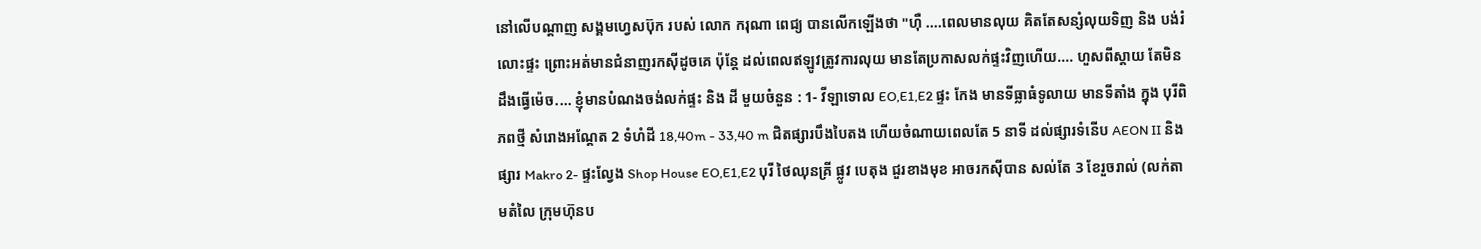នៅលើបណ្តាញ សង្គមហ្វេសប៊ុក របស់ លោក ករុណា ពេជ្យ បានលើកឡើងថា "ហុឺ ....ពេលមានលុយ គិតតែសន្សំលុយទិញ និង បង់រំលោះផ្ទះ ព្រោះអត់មានជំនាញរកសុីដូចគេ ប៉ុន្តែ ដល់ពេលឥឡូវត្រូវការលុយ មានតែប្រកាសលក់ផ្ទះវិញហើយ.... ហួសពីស្តាយ តែមិនដឹងធ្វើម៉េច.... ខ្ញុំមានបំណងចង់លក់ផ្ទះ និង ដី មួយចំនួន : 1- វីឡាទោល EO,E1,E2 ផ្ទះ កែង មានទីធ្លាធំទូលាយ មានទីតាំង ក្នុង បុរីពិភពថ្មី សំរោងអណ្តែត 2 ទំហំដី 18,40m - 33,40 m ជិតផ្សារបឹងបៃតង ហើយចំណាយពេលតែ 5 នាទី ដល់ផ្សារទំនើប AEON II និង ផ្សារ Makro 2- ផ្ទះល្វែង Shop House EO,E1,E2 បុរី ថៃឈុនគ្រី ផ្លូវ បេតុង ជួរខាងមុខ អាចរកសុីបាន សល់តែ 3 ខែរួចរាល់ (លក់តាមតំលៃ ក្រុមហ៊ុនប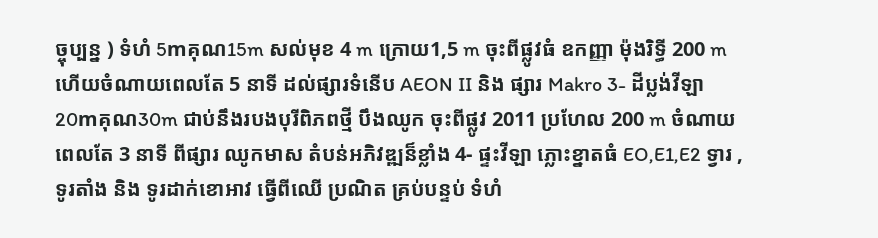ច្ចុប្បន្ន ) ទំហំ 5mគុណ15m សល់មុខ 4 m ក្រោយ1,5 m ចុះពីផ្លូវធំ ឧកញ្ញា ម៉ុងរិទ្ធី 200 m ហើយចំណាយពេលតែ 5 នាទី ដល់ផ្សារទំនើប AEON II និង ផ្សារ Makro 3- ដីប្លង់វីឡា 20mគុណ30m ជាប់នឹងរបងបុរីពិភពថ្មី បឹងឈូក ចុះពីផ្លូវ 2011 ប្រហែល 200 m ចំណាយពេលតែ 3 នាទី ពីផ្សារ ឈូកមាស តំបន់អភិវឌ្ឍន៏ខ្លាំង 4- ផ្ទះវីឡា ភ្លោះខ្នាតធំ EO,E1,E2 ទ្វារ , ទូរតាំង និង ទូរដាក់ខោអាវ ធ្វើពីឈើ ប្រណិត គ្រប់បន្ទប់ ទំហំ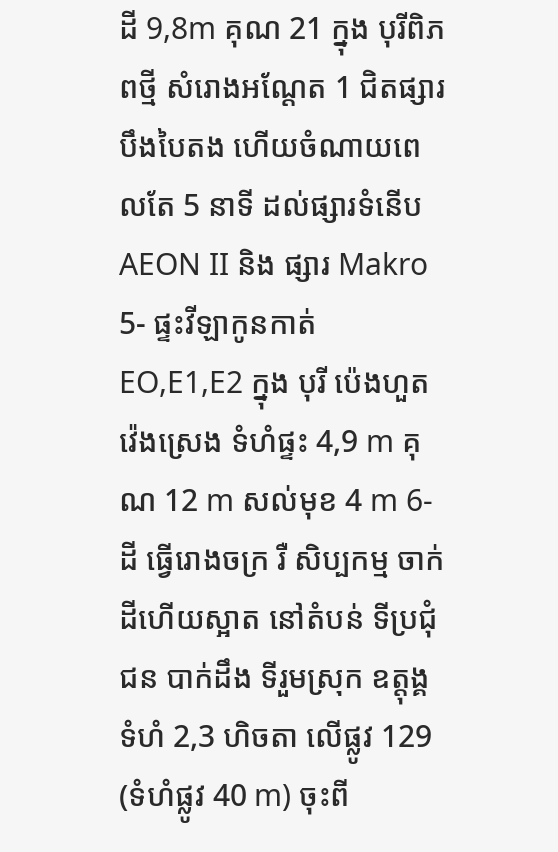ដី 9,8m គុណ 21 ក្នុង បុរីពិភពថ្មី សំរោងអណ្តែត 1 ជិតផ្សារបឹងបៃតង ហើយចំណាយពេលតែ 5 នាទី ដល់ផ្សារទំនើប AEON II និង ផ្សារ Makro 5- ផ្ទះវីឡាកូនកាត់ EO,E1,E2 ក្នុង បុរី ប៉េងហួត វ៉េងស្រេង ទំហំផ្ទះ 4,9 m គុណ 12 m សល់មុខ 4 m 6- ដី ធ្វើរោងចក្រ រឺ សិប្បកម្ម ចាក់ដីហើយស្អាត នៅតំបន់ ទីប្រជុំជន បាក់ដឹង ទីរួមស្រុក ឧត្តុង្គ ទំហំ 2,3 ហិចតា លើផ្លូវ 129 (ទំហំផ្លូវ 40 m) ចុះពី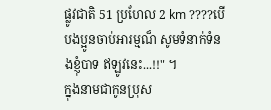ផ្លូវជាតិ 51 ប្រហែល 2 km ????បើបងប្អូនចាប់អារម្មណ៏ សូមទំនាក់ទំនងខ្ញុំបាទ ឥឡូវនេះ...!!" ។
ក្នុងនាមជាកូនប្រុស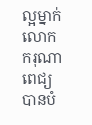ល្អម្នាក់ លោក ករុណា ពេជ្យ បានបំ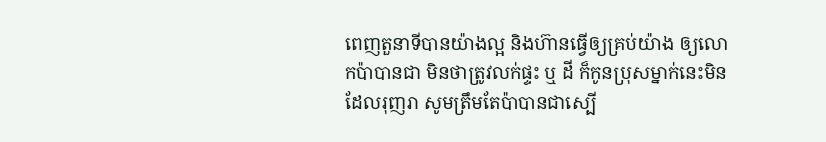ពេញតួនាទីបានយ៉ាងល្អ និងហ៊ានធ្វើឲ្យគ្រប់យ៉ាង ឲ្យលោកប៉ាបានជា មិនថាត្រូវលក់ផ្ទះ ឬ ដី ក៏កូនប្រុសម្នាក់នេះមិនដែលរុញរា សូមត្រឹមតែប៉ាបានជាស្បើ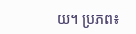យ។ ប្រភព៖